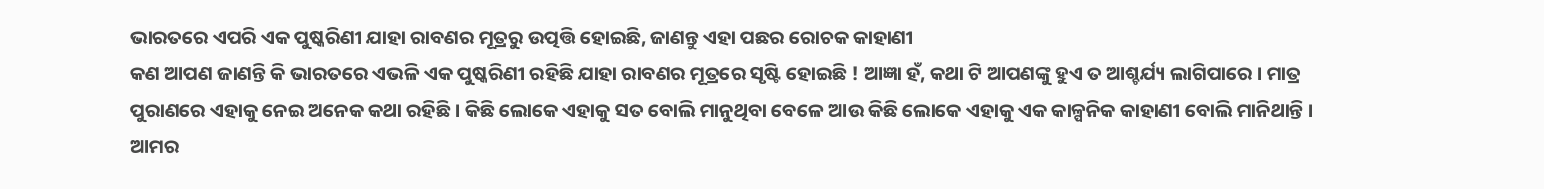ଭାରତରେ ଏପରି ଏକ ପୁଷ୍କରିଣୀ ଯାହା ରାବଣର ମୂତ୍ରରୁ ଉତ୍ପତ୍ତି ହୋଇଛି, ଜାଣନ୍ତୁ ଏହା ପଛର ରୋଚକ କାହାଣୀ
କଣ ଆପଣ ଜାଣନ୍ତି କି ଭାରତରେ ଏଭଳି ଏକ ପୁଷ୍କରିଣୀ ରହିଛି ଯାହା ରାବଣର ମୂତ୍ରରେ ସୃଷ୍ଟି ହୋଇଛି ! ଆଜ୍ଞା ହଁ, କଥା ଟି ଆପଣଙ୍କୁ ହୁଏ ତ ଆଶ୍ଚର୍ଯ୍ୟ ଲାଗିପାରେ । ମାତ୍ର ପୁରାଣରେ ଏହାକୁ ନେଇ ଅନେକ କଥା ରହିଛି । କିଛି ଲୋକେ ଏହାକୁ ସତ ବୋଲି ମାନୁଥିବା ବେଳେ ଆଉ କିଛି ଲୋକେ ଏହାକୁ ଏକ କାଳ୍ପନିକ କାହାଣୀ ବୋଲି ମାନିଥାନ୍ତି ।
ଆମର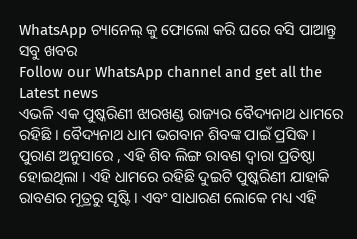WhatsApp ଚ୍ୟାନେଲ୍ କୁ ଫୋଲୋ କରି ଘରେ ବସି ପାଆନ୍ତୁ ସବୁ ଖବର
Follow our WhatsApp channel and get all the Latest news
ଏଭଳି ଏକ ପୁଷ୍କରିଣୀ ଝାରଖଣ୍ଡ ରାଜ୍ୟର ବୈଦ୍ୟନାଥ ଧାମରେ ରହିଛି । ବୈଦ୍ୟନାଥ ଧାମ ଭଗବାନ ଶିବଙ୍କ ପାଇଁ ପ୍ରସିଦ୍ଧ । ପୁରାଣ ଅନୁସାରେ , ଏହି ଶିବ ଲିଙ୍ଗ ରାବଣ ଦ୍ବାରା ପ୍ରତିଷ୍ଠା ହୋଇଥିଲା । ଏହି ଧାମରେ ରହିଛି ଦୁଇଟି ପୁଷ୍କରିଣୀ ଯାହାକି ରାବଣର ମୂତ୍ରରୁ ସୃଷ୍ଟି । ଏବଂ ସାଧାରଣ ଲୋକେ ମଧ୍ୟ ଏହି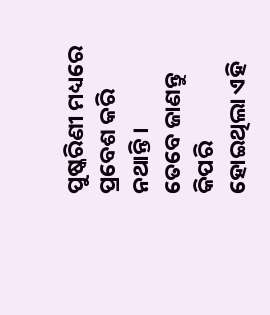ପୁଷ୍କରିଣୀ ମଧ୍ୟରେ ପ୍ରବେଶ କରି ନଥାନ୍ତି ।
ତେବେ ଜାଣନ୍ତୁ କିପରି ହୋଇଥିଲା ଏହି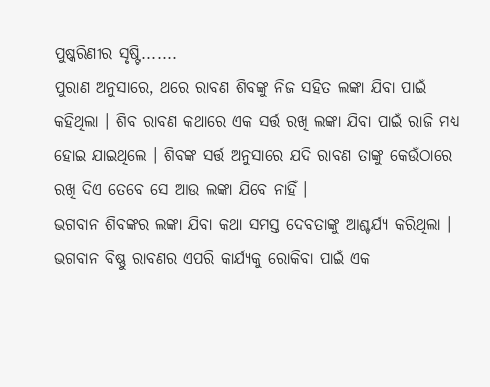ପୁଷ୍କରିଣୀର ସୃଷ୍ଟି.......
ପୁରାଣ ଅନୁସାରେ, ଥରେ ରାବଣ ଶିବଙ୍କୁ ନିଜ ସହିତ ଲଙ୍କା ଯିବା ପାଇଁ କହିଥିଲା । ଶିବ ରାବଣ କଥାରେ ଏକ ସର୍ତ୍ତ ରଖି ଲଙ୍କା ଯିବା ପାଇଁ ରାଜି ମଧ୍ୟ ହୋଇ ଯାଇଥିଲେ । ଶିବଙ୍କ ସର୍ତ୍ତ ଅନୁସାରେ ଯଦି ରାବଣ ତାଙ୍କୁ କେଉଁଠାରେ ରଖି ଦିଏ ତେବେ ସେ ଆଉ ଲଙ୍କା ଯିବେ ନାହିଁ ।
ଭଗବାନ ଶିବଙ୍କର ଲଙ୍କା ଯିବା କଥା ସମସ୍ତ ଦେବତାଙ୍କୁ ଆଶ୍ଚର୍ଯ୍ୟ କରିଥିଲା । ଭଗବାନ ବିଷ୍ଣୁ ରାବଣର ଏପରି କାର୍ଯ୍ୟକୁ ରୋକିବା ପାଇଁ ଏକ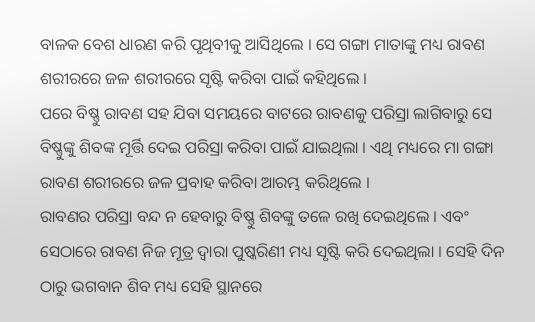ବାଳକ ବେଶ ଧାରଣ କରି ପୃଥିବୀକୁ ଆସିଥିଲେ । ସେ ଗଙ୍ଗା ମାତାଙ୍କୁ ମଧ୍ୟ ରାବଣ ଶରୀରରେ ଜଳ ଶରୀରରେ ସୃଷ୍ଟି କରିବା ପାଇଁ କହିଥିଲେ ।
ପରେ ବିଷ୍ଣୁ ରାବଣ ସହ ଯିବା ସମୟରେ ବାଟରେ ରାବଣକୁ ପରିସ୍ରା ଲାଗିବାରୁ ସେ ବିଷ୍ଣୁଙ୍କୁ ଶିବଙ୍କ ମୂର୍ତ୍ତି ଦେଇ ପରିସ୍ରା କରିବା ପାଇଁ ଯାଇଥିଲା । ଏଥି ମଧ୍ୟରେ ମା ଗଙ୍ଗା ରାବଣ ଶରୀରରେ ଜଳ ପ୍ରବାହ କରିବା ଆରମ୍ଭ କରିଥିଲେ ।
ରାବଣର ପରିସ୍ରା ବନ୍ଦ ନ ହେବାରୁ ବିଷ୍ଣୁ ଶିବଙ୍କୁ ତଳେ ରଖି ଦେଇଥିଲେ । ଏବଂ ସେଠାରେ ରାବଣ ନିଜ ମୂତ୍ର ଦ୍ଵାରା ପୁଷ୍କରିଣୀ ମଧ୍ୟ ସୃଷ୍ଟି କରି ଦେଇଥିଲା । ସେହି ଦିନ ଠାରୁ ଭଗବାନ ଶିବ ମଧ୍ୟ ସେହି ସ୍ଥାନରେ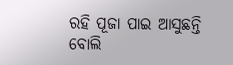ରହି ପୂଜା ପାଇ ଆସୁଛନ୍ତି ବୋଲି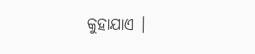କୁହାଯାଏ ।